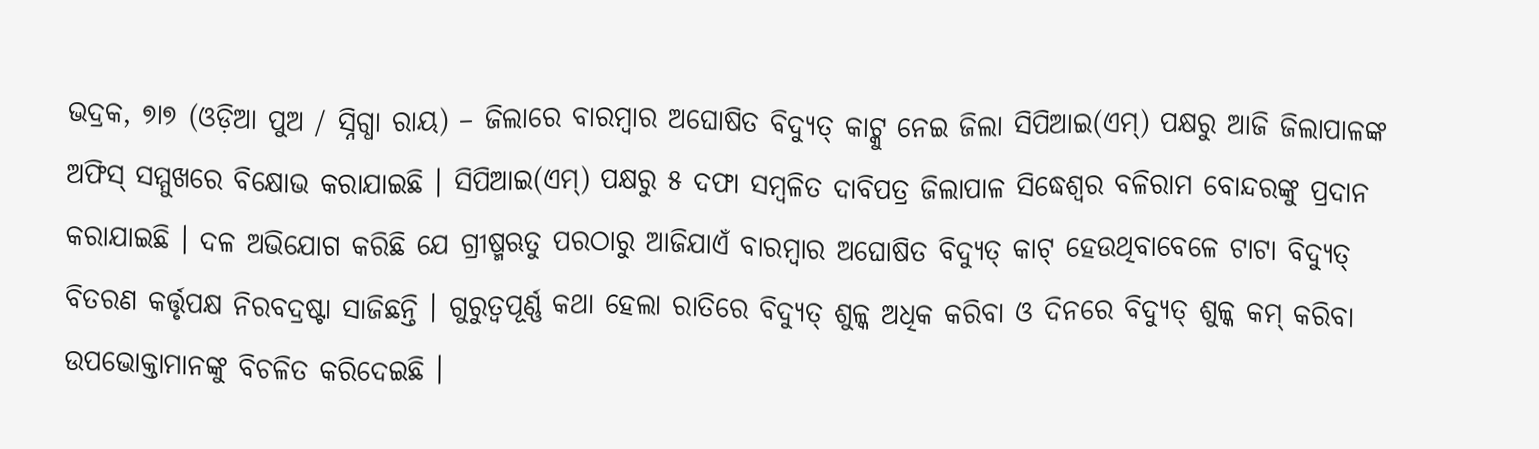ଭଦ୍ରକ, ୭ା୭ (ଓଡ଼ିଆ ପୁଅ / ସ୍ନିଗ୍ଧା ରାୟ) – ଜିଲାରେ ବାରମ୍ବାର ଅଘୋଷିତ ବିଦ୍ୟୁତ୍ କାଟ୍କୁ ନେଇ ଜିଲା ସିପିଆଇ(ଏମ୍) ପକ୍ଷରୁ ଆଜି ଜିଲାପାଳଙ୍କ ଅଫିସ୍ ସମ୍ମୁଖରେ ବିକ୍ଷୋଭ କରାଯାଇଛି । ସିପିଆଇ(ଏମ୍) ପକ୍ଷରୁ ୫ ଦଫା ସମ୍ବଳିତ ଦାବିପତ୍ର ଜିଲାପାଳ ସିଦ୍ଧେଶ୍ୱର ବଳିରାମ ବୋନ୍ଦରଙ୍କୁ ପ୍ରଦାନ କରାଯାଇଛି । ଦଳ ଅଭିଯୋଗ କରିଛି ଯେ ଗ୍ରୀଷ୍ମଋତୁ ପରଠାରୁ ଆଜିଯାଏଁ ବାରମ୍ବାର ଅଘୋଷିତ ବିଦ୍ୟୁତ୍ କାଟ୍ ହେଉଥିବାବେଳେ ଟାଟା ବିଦ୍ୟୁତ୍ ବିତରଣ କର୍ତ୍ତୃପକ୍ଷ ନିରବଦ୍ରଷ୍ଟା ସାଜିଛନ୍ତି । ଗୁରୁତ୍ୱପୂର୍ଣ୍ଣ କଥା ହେଲା ରାତିରେ ବିଦ୍ୟୁତ୍ ଶୁଳ୍କ ଅଧିକ କରିବା ଓ ଦିନରେ ବିଦ୍ୟୁତ୍ ଶୁଳ୍କ କମ୍ କରିବା ଉପଭୋକ୍ତାମାନଙ୍କୁ ବିଚଳିତ କରିଦେଇଛି ।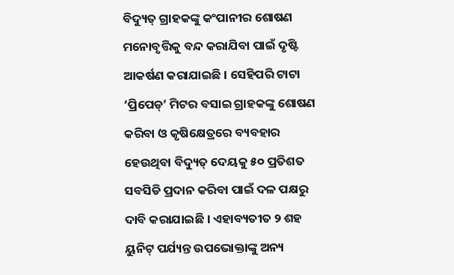ବିଦ୍ୟୁତ୍ ଗ୍ରାହକଙ୍କୁ କଂପାନୀର ଶୋଷଣ ମନୋବୃତ୍ତିକୁ ବନ୍ଦ କରାଯିବା ପାଇଁ ଦୃଷ୍ଟି ଆକର୍ଷଣ କରାଯାଇଛି । ସେହିପରି ଟାଟା ‘ପ୍ରିପେଡ୍’ ମିଟର ବସାଇ ଗ୍ରାହକଙ୍କୁ ଶୋଷଣ କରିବା ଓ କୃଷିକ୍ଷେତ୍ରରେ ବ୍ୟବହାର ହେଉଥିବା ବିଦ୍ୟୁତ୍ ଦେୟକୁ ୫୦ ପ୍ରତିଶତ ସବସିଡି ପ୍ରଦାନ କରିବା ପାଇଁ ଦଳ ପକ୍ଷରୁ ଦାବି କରାଯାଇଛି । ଏହାବ୍ୟତୀତ ୨ ଶହ ୟୁନିଟ୍ ପର୍ଯ୍ୟନ୍ତ ଉପଭୋକ୍ତାଙ୍କୁ ଅନ୍ୟ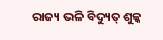ରାଜ୍ୟ ଭଳି ବିଦ୍ୟୁତ୍ ଶୁଳ୍କ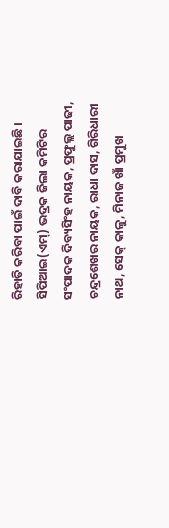ରିହାତି କରିବା ପାଇଁ ଦାବି କରାଯାଇଛି । ସିପିଆଇ(ଏମ୍) ଭଦ୍ରକ ଜିଲା କମିଟିର ସଂପାଦକ ଦିବ୍ୟସିଂହ ନାୟକ, ପ୍ରଫୁଲ୍ଲ ପାଢୀ, ଚନ୍ଦ୍ରଶେଖର ନାୟକ, ରାଧା ଦାସ, ଗିରିଧାରୀ ନାଥ, ସେକ୍ କାଳୁ, ମିନାଜ ଖାଁ ପ୍ରମୁଖ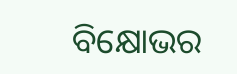ବିକ୍ଷୋଭର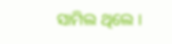ସାମିଲ ଥିଲେ ।